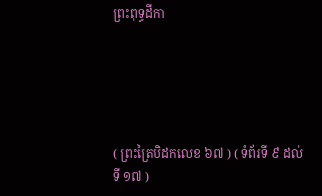ព្រះពុទ្ធដីកា





( ព្រះត្រៃបិដកលេខ ៦៧ ) ( ទំព័រទី ៩ ដល់ទី ១៧ )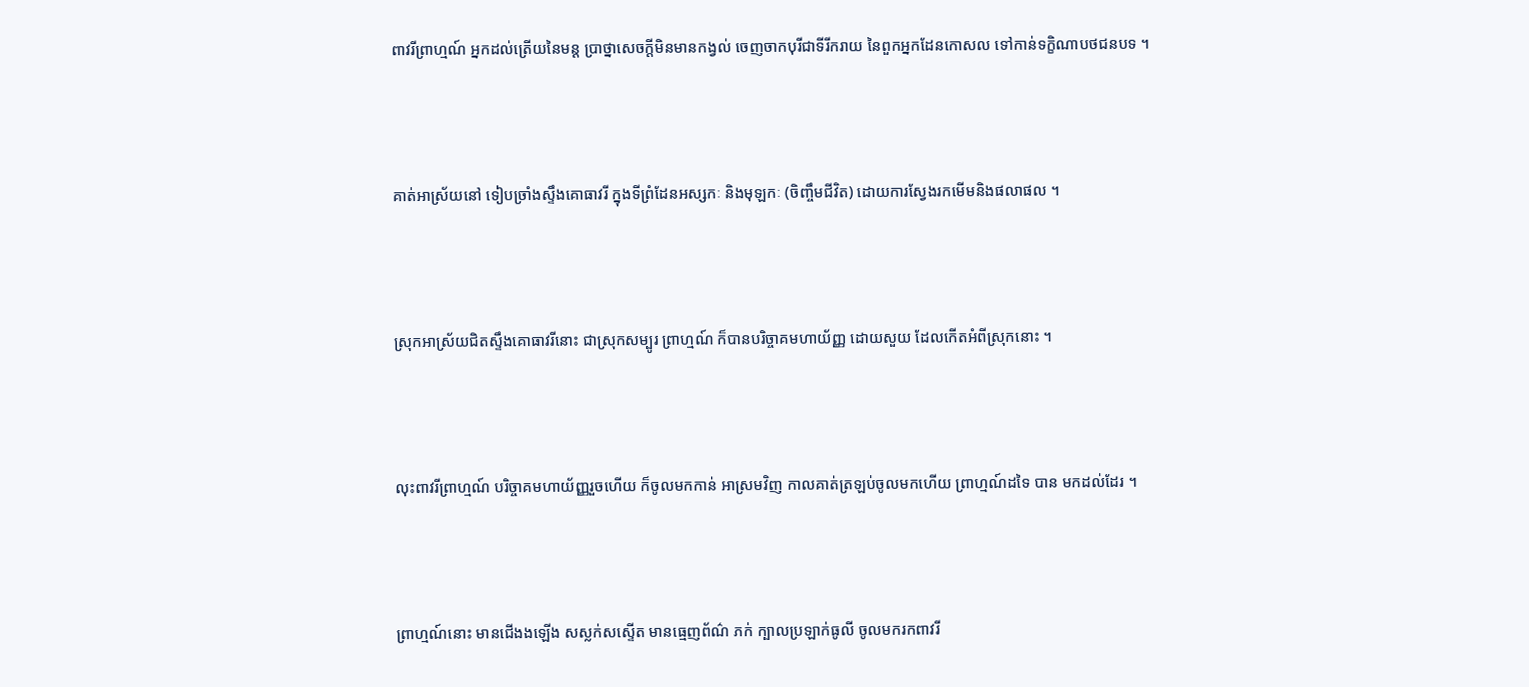ពាវរីព្រាហ្មណ៍ អ្នកដល់ត្រើយនៃមន្ត ប្រាថ្នាសេចក្តីមិនមានកង្វល់ ចេញចាកបុរីជាទីរីករាយ នៃពួកអ្នកដែនកោសល ទៅកាន់ទក្ខិណាបថជនបទ ។



គាត់អាស្រ័យនៅ ទៀបច្រាំងស្ទឹងគោធាវរី ក្នុងទីព្រំដែនអស្សកៈ និងមុឡកៈ (ចិញ្ចឹមជីវិត) ដោយការស្វែងរកមើមនិងផលាផល ។



ស្រុកអាស្រ័យជិតស្ទឹងគោធាវរីនោះ ជាស្រុកសម្បូរ ព្រាហ្មណ៍ ក៏បានបរិច្ចាគមហាយ័ញ្ញ ដោយសួយ ដែលកើតអំពីស្រុកនោះ ។



លុះពាវរីព្រាហ្មណ៍ បរិច្ចាគមហាយ័ញ្ញរួចហើយ ក៏ចូលមកកាន់ អាស្រមវិញ កាលគាត់ត្រឡប់ចូលមកហើយ ព្រាហ្មណ៍ដទៃ បាន មកដល់ដែរ ។



ព្រាហ្មណ៍នោះ មានជើងងឡើង សស្លក់សស្ទើត មានធ្មេញព័ណ៌ ភក់ ក្បាលប្រឡាក់ធូលី ចូលមករកពាវរី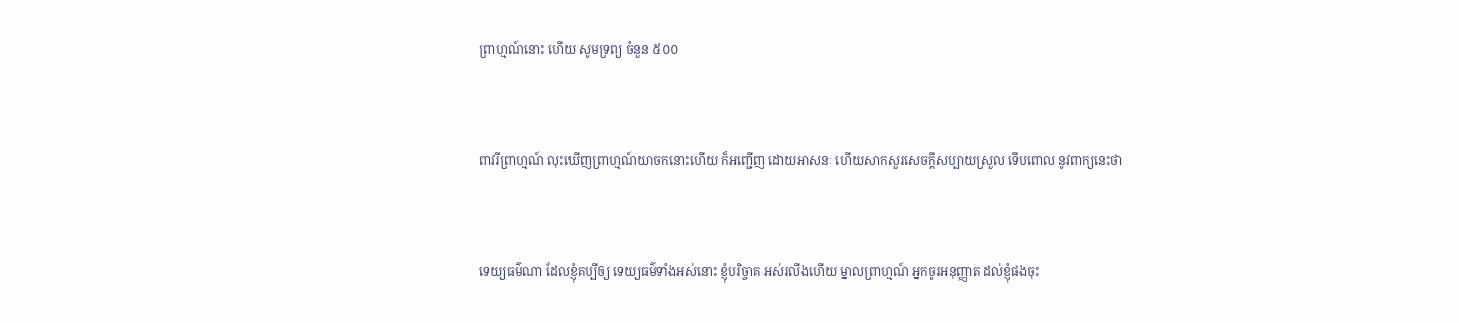ព្រាហ្មណ៍នោះ ហើយ សូមទ្រព្យ ចំនួន ៥០០



ពាវរីព្រាហ្មណ៍ លុះឃើញព្រាហ្មណ៍យាចកនោះហើយ ក៏អញ្ជើញ ដោយអាសនៈ ហើយសាកសួរសេចក្តីសប្បាយស្រួល ទើបពោល នូវពាក្យនេះថា



ទេយ្យធម៌ណា ដែលខ្ញុំគប្បីឲ្យ ទេយ្យធម៌ទាំងអស់នោះ ខ្ញុំបរិច្ចាគ អស់រលីងហើយ ម្នាលព្រាហ្មណ៍ អ្នកចូរអនុញ្ញាត ដល់ខ្ញុំផងចុះ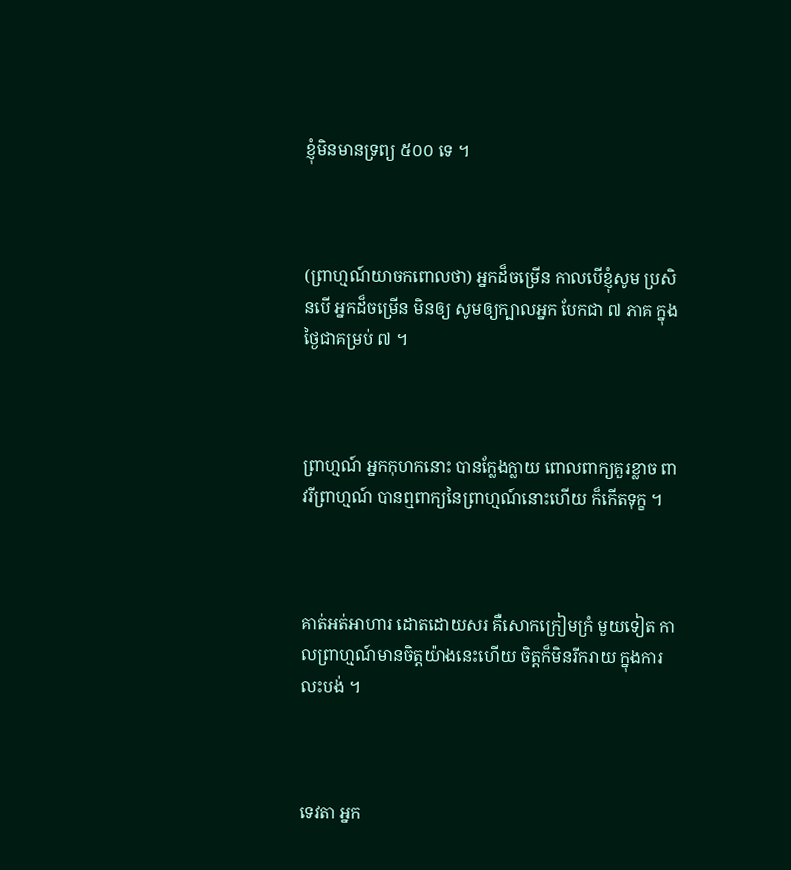ខ្ញុំមិនមានទ្រព្យ ៥០០ ទេ ។



(ព្រាហ្មណ៍យាចកពោលថា) អ្នកដ៏ចម្រើន កាលបើខ្ញុំសូម ប្រសិនបើ អ្នកដ៏ចម្រើន មិនឲ្យ សូមឲ្យក្បាលអ្នក បែកជា ៧ ភាគ ក្នុងថ្ងៃជាគម្រប់ ៧ ។



ព្រាហ្មណ៍ អ្នកកុហកនោះ បានក្លែងក្លាយ ពោលពាក្យគួរខ្លាច ពាវរីព្រាហ្មណ៍ បានឮពាក្យនៃព្រាហ្មណ៍នោះហើយ ក៏កើតទុក្ខ ។



គាត់អត់អាហារ ដោតដោយសរ គឺសោកក្រៀមក្រំ មួយទៀត កាលព្រាហ្មណ៍មានចិត្តយ៉ាងនេះហើយ ចិត្តក៏មិនរីករាយ ក្នុងការ លះបង់ ។



ទេវតា អ្នក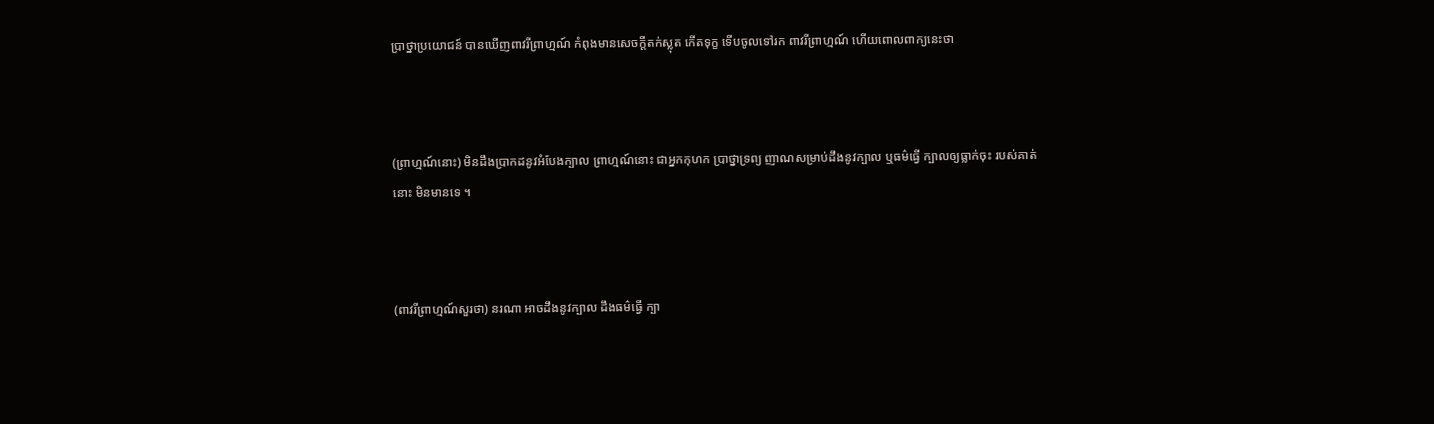ប្រាថ្នាប្រយោជន៍ បានឃើញពាវរីព្រាហ្មណ៍ កំពុងមានសេចក្តីតក់ស្លុត កើតទុក្ខ ទើបចូលទៅរក ពាវរីព្រាហ្មណ៍ ហើយពោលពាក្យនេះថា



(ព្រាហ្មណ៍នោះ) មិនដឹងប្រាកដនូវអំបែងក្បាល ព្រាហ្មណ៍នោះ ជាអ្នកកុហក ប្រាថ្នាទ្រព្យ ញាណសម្រាប់ដឹងនូវក្បាល ឬធម៌ធ្វើ ក្បាលឲ្យធ្លាក់ចុះ របស់គាត់នោះ មិនមានទេ ។



(ពាវរីព្រាហ្មណ៍សួរថា) នរណា អាចដឹងនូវក្បាល ដឹងធម៌ធ្វើ ក្បា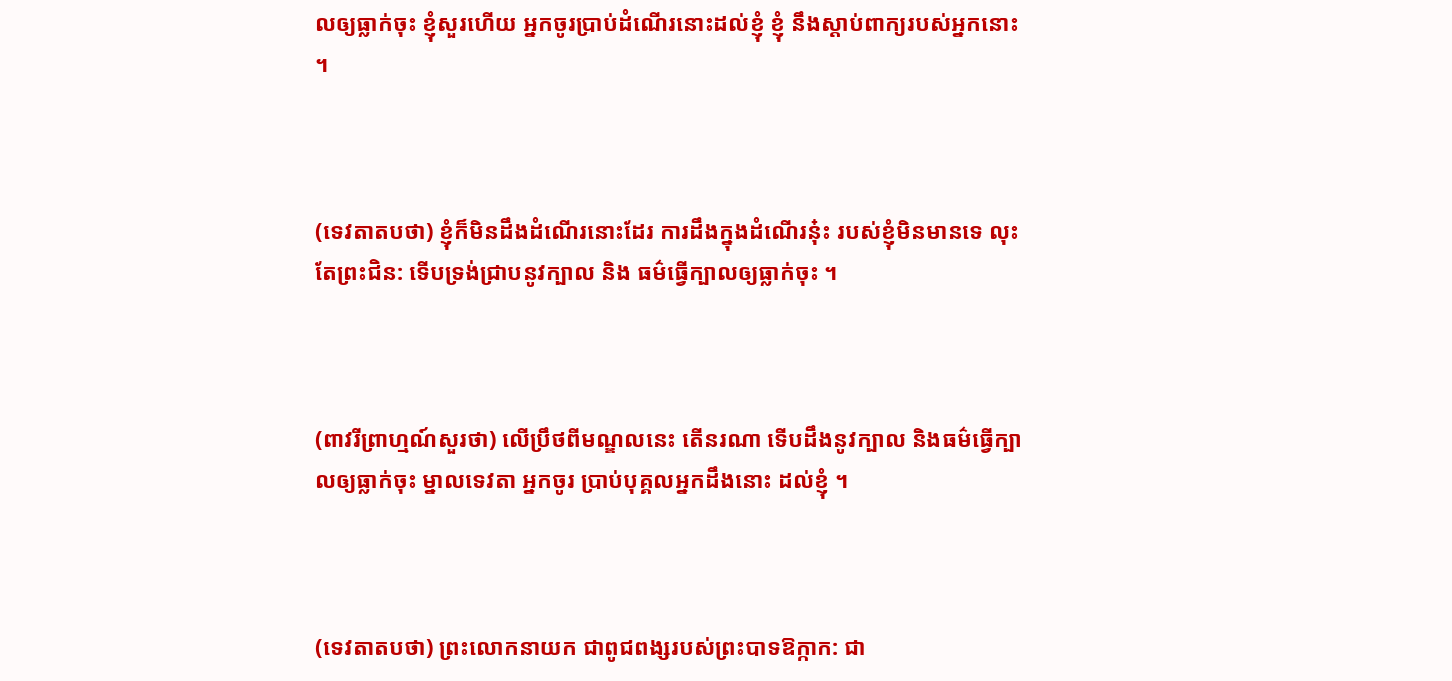លឲ្យធ្លាក់ចុះ ខ្ញុំសួរហើយ អ្នកចូរប្រាប់ដំណើរនោះដល់ខ្ញុំ ខ្ញុំ នឹងស្តាប់ពាក្យរបស់អ្នកនោះ ។



(ទេវតាតបថា) ខ្ញុំក៏មិនដឹងដំណើរនោះដែរ ការដឹងក្នុងដំណើរនុ៎ះ របស់ខ្ញុំមិនមានទេ លុះតែព្រះជិន: ទើបទ្រង់ជ្រាបនូវក្បាល និង ធម៌ធ្វើក្បាលឲ្យធ្លាក់ចុះ ។



(ពាវរីព្រាហ្មណ៍សួរថា) លើប្រឹថពីមណ្ឌលនេះ តើនរណា ទើបដឹងនូវក្បាល និងធម៌ធ្វើក្បាលឲ្យធ្លាក់ចុះ ម្នាលទេវតា អ្នកចូរ ប្រាប់បុគ្គលអ្នកដឹងនោះ ដល់ខ្ញុំ ។



(ទេវតាតបថា) ព្រះលោកនាយក ជាពូជពង្សរបស់ព្រះបាទឱក្កាក: ជា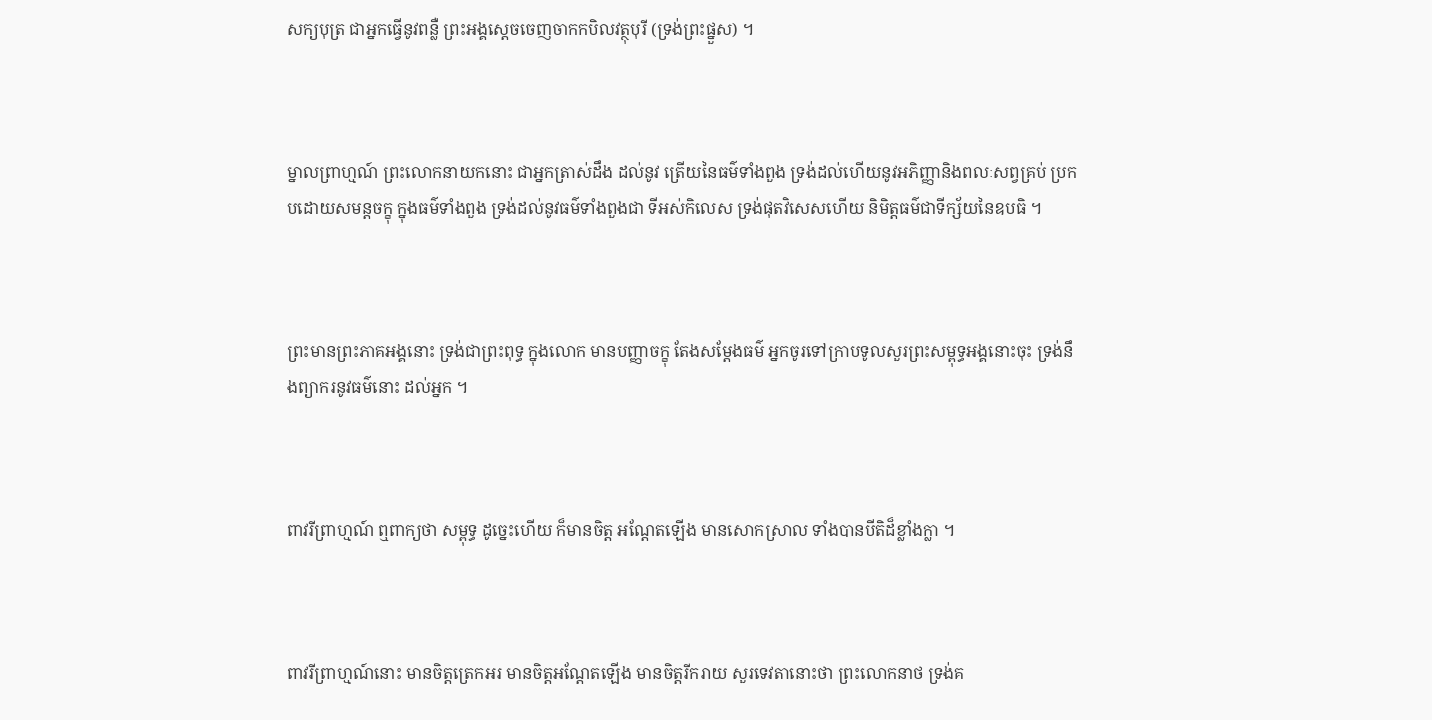សក្យបុត្រ ជាអ្នកធ្វើនូវពន្លឺ ព្រះអង្គស្តេចចេញចាកកបិលវត្ថុបុរី (ទ្រង់ព្រះផ្នួស) ។



ម្នាលព្រាហ្មណ៍ ព្រះលោកនាយកនោះ ជាអ្នកត្រាស់ដឹង ដល់នូវ ត្រើយនៃធម៌ទាំងពួង ទ្រង់ដល់ហើយនូវអភិញ្ញានិងពលៈសព្វគ្រប់ ប្រកបដោយសមន្តចក្ខុ ក្នុងធម៌ទាំងពួង ទ្រង់ដល់នូវធម៌ទាំងពួងជា ទីអស់កិលេស ទ្រង់ផុតវិសេសហើយ និមិត្តធម៌ជាទីក្ស័យនៃឧបធិ ។



ព្រះមានព្រះភាគអង្គនោះ ទ្រង់ជាព្រះពុទ្ធ ក្នុងលោក មានបញ្ញាចក្ខុ តែងសម្តែងធម៌ អ្នកចូរទៅក្រាបទូលសួរព្រះសម្ពុទ្ធអង្គនោះចុះ ទ្រង់នឹងព្យាករនូវធម៌នោះ ដល់អ្នក ។



ពាវរីព្រាហ្មណ៍ ឮពាក្យថា សម្ពុទ្ធ ដូច្នេះហើយ ក៏មានចិត្ត អណ្តែតឡើង មានសោកស្រាល ទាំងបានបីតិដ៏ខ្លាំងក្លា ។



ពាវរីព្រាហ្មណ៍នោះ មានចិត្តត្រេកអរ មានចិត្តអណ្តែតឡើង មានចិត្តរីករាយ សួរទេវតានោះថា ព្រះលោកនាថ ទ្រង់គ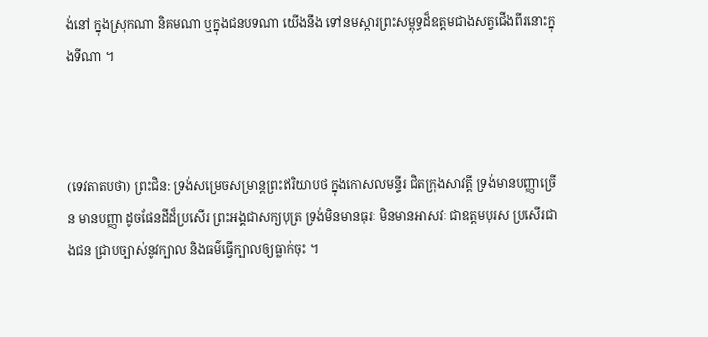ង់នៅ ក្នុងស្រុកណា និគមណា ឬក្នុងជនបទណា យើងនឹង ទៅនមស្ការព្រះសម្ពុទ្ធដ៏ឧត្តមជាងសត្វជើងពីរនោះក្នុងទីណា ។



(ទេវតាតបថា) ព្រះជិន: ទ្រង់សម្រេចសម្រាន្តព្រះឥរិយាបថ ក្នុងកោសលមន្ទីរ ជិតក្រុងសាវត្តី ទ្រង់មានបញ្ញាច្រើន មានបញ្ញា ដូចផែនដីដ៏ប្រសើរ ព្រះអង្គជាសក្យបុត្រ ទ្រង់មិនមានធុរៈ មិនមានអាសវៈ ជាឧត្តមបុរស ប្រសើរជាងជន ជ្រាបច្បាស់នូវក្បាល និងធម៌ធ្វើក្បាលឲ្យធ្លាក់ចុះ ។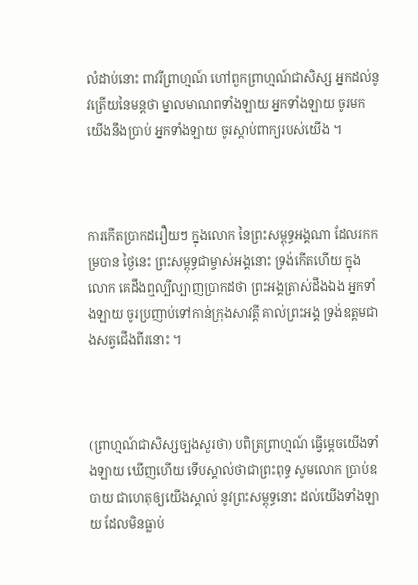លំដាប់នោះ ពាវរីព្រាហ្មណ៍ ហៅពួកព្រាហ្មណ៍ជាសិស្ស អ្នកដល់នូវត្រើយនៃមន្តថា ម្នាលមាណពទាំងឡាយ អ្នកទាំងឡាយ ចូរមក យើងនឹងប្រាប់ អ្នកទាំងឡាយ ចូរស្ដាប់ពាក្យរបស់យើង ។



ការកើតប្រាកដរឿយៗ ក្នុងលោក នៃព្រះសម្ពុទ្ធអង្គណា ដែលរកកម្របាន ថ្ងៃនេះ ព្រះសម្ពុទ្ធជាម្ចាស់អង្គនោះ ទ្រង់កើតហើយ ក្នុងលោក គេដឹងឮល្បីល្បាញប្រាកដថា ព្រះអង្គត្រាស់ដឹងឯង អ្នកទាំងឡាយ ចូរប្រញាប់ទៅកាន់ក្រុងសាវត្តី គាល់ព្រះអង្គ ទ្រង់ឧត្តមជាងសត្វជើងពីរនោះ ។



(ព្រាហ្មណ៍ជាសិស្សច្បងសួរថា) បពិត្រព្រាហ្មណ៍ ធ្វើម្តេចយើងទាំងឡាយ ឃើញហើយ ទើបស្គាល់ថាជាព្រះពុទ្ធ សូមលោក ប្រាប់ឧបាយ ជាហេតុឲ្យយើងស្គាល់ នូវព្រះសម្ពុទ្ធនោះ ដល់យើងទាំងឡាយ ដែលមិនធ្លាប់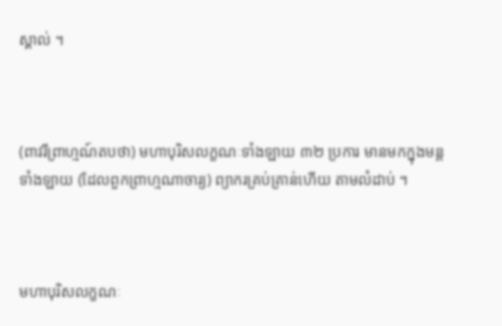ស្គាល់ ។



(ពាវរីព្រាហ្មណ៍តបថា) មហាបុរិសលក្ខណៈទាំងឡាយ ៣២ ប្រការ មានមកក្នុងមន្តទាំងឡាយ (ដែលពួកព្រាហ្មណាចារ្យ) ព្យាករគ្រប់គ្រាន់ហើយ តាមលំដាប់ ។



មហាបុរិសលក្ខណៈ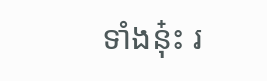ទាំងនុ៎ះ រ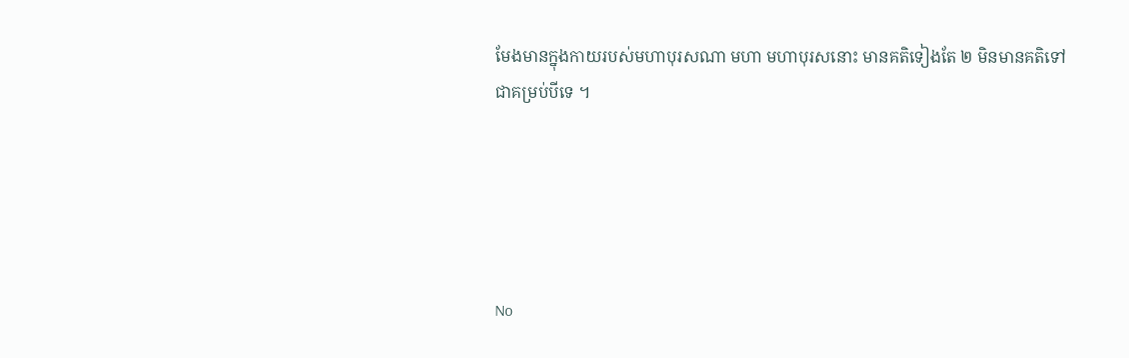មែងមានក្នុងកាយរបស់មហាបុរសណា មហា មហាបុរសនោះ មានគតិទៀងតែ ២ មិនមានគតិទៅ ជាគម្រប់បីទេ ។





No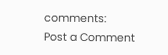comments:
Post a Comment